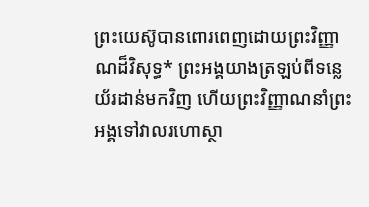ព្រះយេស៊ូបានពោរពេញដោយព្រះវិញ្ញាណដ៏វិសុទ្ធ* ព្រះអង្គយាងត្រឡប់ពីទន្លេយ័រដាន់មកវិញ ហើយព្រះវិញ្ញាណនាំព្រះអង្គទៅវាលរហោស្ថា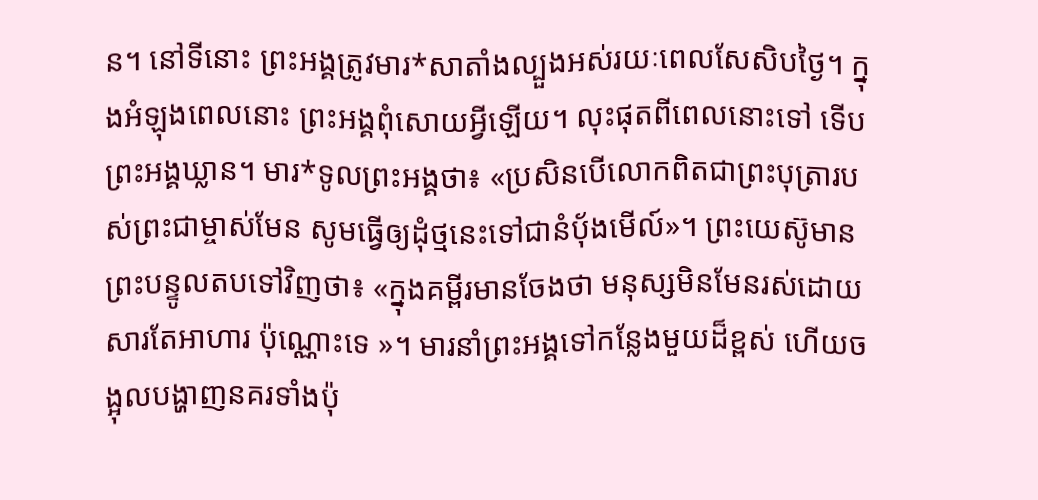ន។ នៅទីនោះ ព្រះអង្គត្រូវមារ*សាតាំងល្បួងអស់រយៈពេលសែសិបថ្ងៃ។ ក្នុងអំឡុងពេលនោះ ព្រះអង្គពុំសោយអ្វីឡើយ។ លុះផុតពីពេលនោះទៅ ទើបព្រះអង្គឃ្លាន។ មារ*ទូលព្រះអង្គថា៖ «ប្រសិនបើលោកពិតជាព្រះបុត្រារបស់ព្រះជាម្ចាស់មែន សូមធ្វើឲ្យដុំថ្មនេះទៅជានំប៉័ងមើល៍»។ ព្រះយេស៊ូមានព្រះបន្ទូលតបទៅវិញថា៖ «ក្នុងគម្ពីរមានចែងថា មនុស្សមិនមែនរស់ដោយសារតែអាហារ ប៉ុណ្ណោះទេ »។ មារនាំព្រះអង្គទៅកន្លែងមួយដ៏ខ្ពស់ ហើយចង្អុលបង្ហាញនគរទាំងប៉ុ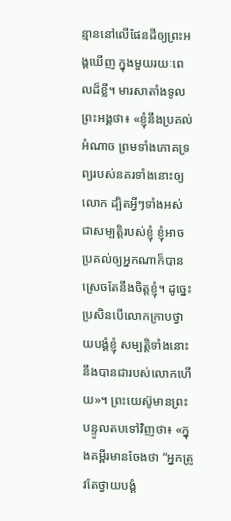ន្មាននៅលើផែនដីឲ្យព្រះអង្គឃើញ ក្នុងមួយរយៈពេលដ៏ខ្លី។ មារសាតាំងទូលព្រះអង្គថា៖ «ខ្ញុំនឹងប្រគល់អំណាច ព្រមទាំងភោគទ្រព្យរបស់នគរទាំងនោះឲ្យលោក ដ្បិតអ្វីៗទាំងអស់ជាសម្បត្តិរបស់ខ្ញុំ ខ្ញុំអាចប្រគល់ឲ្យអ្នកណាក៏បាន ស្រេចតែនឹងចិត្តខ្ញុំ។ ដូច្នេះ ប្រសិនបើលោកក្រាបថ្វាយបង្គំខ្ញុំ សម្បត្តិទាំងនោះនឹងបានជារបស់លោកហើយ»។ ព្រះយេស៊ូមានព្រះបន្ទូលតបទៅវិញថា៖ «ក្នុងគម្ពីរមានចែងថា “អ្នកត្រូវតែថ្វាយបង្គំ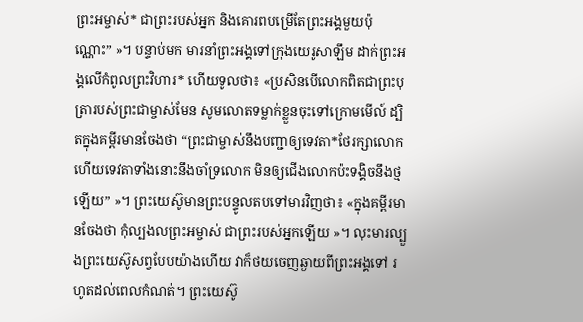ព្រះអម្ចាស់* ជាព្រះរបស់អ្នក និងគោរពបម្រើតែព្រះអង្គមួយប៉ុណ្ណោះ” »។ បន្ទាប់មក មារនាំព្រះអង្គទៅក្រុងយេរូសាឡឹម ដាក់ព្រះអង្គលើកំពូលព្រះវិហារ* ហើយទូលថា៖ «ប្រសិនបើលោកពិតជាព្រះបុត្រារបស់ព្រះជាម្ចាស់មែន សូមលោតទម្លាក់ខ្លួនចុះទៅក្រោមមើល៍ ដ្បិតក្នុងគម្ពីរមានចែងថា “ព្រះជាម្ចាស់នឹងបញ្ជាឲ្យទេវតា*ថែរក្សាលោក ហើយទេវតាទាំងនោះនឹងចាំទ្រលោក មិនឲ្យជើងលោកប៉ះទង្គិចនឹងថ្មឡើយ” »។ ព្រះយេស៊ូមានព្រះបន្ទូលតបទៅមារវិញថា៖ «ក្នុងគម្ពីរមានចែងថា កុំល្បងលព្រះអម្ចាស់ ជាព្រះរបស់អ្នកឡើយ »។ លុះមារល្បួងព្រះយេស៊ូសព្វបែបយ៉ាងហើយ វាក៏ថយចេញឆ្ងាយពីព្រះអង្គទៅ រហូតដល់ពេលកំណត់។ ព្រះយេស៊ូ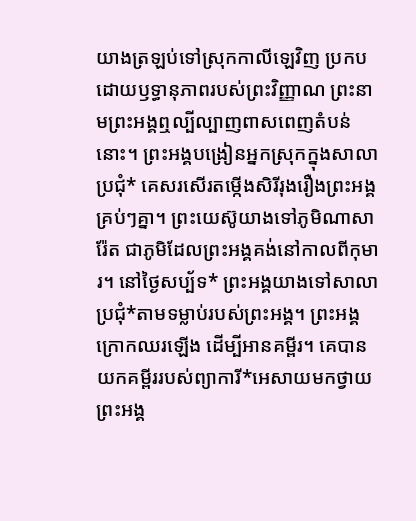យាងត្រឡប់ទៅស្រុកកាលីឡេវិញ ប្រកបដោយឫទ្ធានុភាពរបស់ព្រះវិញ្ញាណ ព្រះនាមព្រះអង្គឮល្បីល្បាញពាសពេញតំបន់នោះ។ ព្រះអង្គបង្រៀនអ្នកស្រុកក្នុងសាលាប្រជុំ* គេសរសើរតម្កើងសិរីរុងរឿងព្រះអង្គគ្រប់ៗគ្នា។ ព្រះយេស៊ូយាងទៅភូមិណាសារ៉ែត ជាភូមិដែលព្រះអង្គគង់នៅកាលពីកុមារ។ នៅថ្ងៃសប្ប័ទ* ព្រះអង្គយាងទៅសាលាប្រជុំ*តាមទម្លាប់របស់ព្រះអង្គ។ ព្រះអង្គក្រោកឈរឡើង ដើម្បីអានគម្ពីរ។ គេបានយកគម្ពីររបស់ព្យាការី*អេសាយមកថ្វាយព្រះអង្គ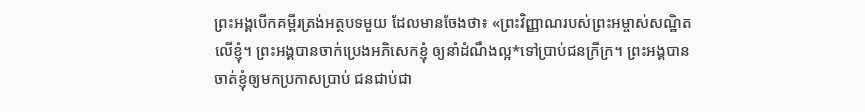ព្រះអង្គបើកគម្ពីរត្រង់អត្ថបទមួយ ដែលមានចែងថា៖ «ព្រះវិញ្ញាណរបស់ព្រះអម្ចាស់សណ្ឋិតលើខ្ញុំ។ ព្រះអង្គបានចាក់ប្រេងអភិសេកខ្ញុំ ឲ្យនាំដំណឹងល្អ*ទៅប្រាប់ជនក្រីក្រ។ ព្រះអង្គបានចាត់ខ្ញុំឲ្យមកប្រកាសប្រាប់ ជនជាប់ជា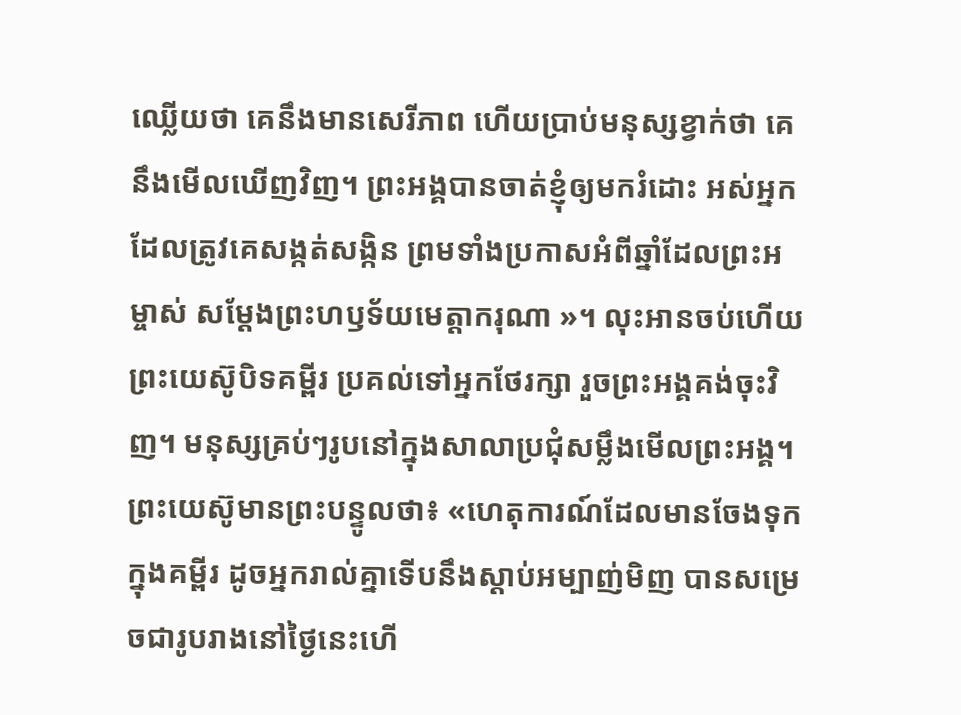ឈ្លើយថា គេនឹងមានសេរីភាព ហើយប្រាប់មនុស្សខ្វាក់ថា គេនឹងមើលឃើញវិញ។ ព្រះអង្គបានចាត់ខ្ញុំឲ្យមករំដោះ អស់អ្នកដែលត្រូវគេសង្កត់សង្កិន ព្រមទាំងប្រកាសអំពីឆ្នាំដែលព្រះអម្ចាស់ សម្តែងព្រះហឫទ័យមេត្តាករុណា »។ លុះអានចប់ហើយ ព្រះយេស៊ូបិទគម្ពីរ ប្រគល់ទៅអ្នកថែរក្សា រួចព្រះអង្គគង់ចុះវិញ។ មនុស្សគ្រប់ៗរូបនៅក្នុងសាលាប្រជុំសម្លឹងមើលព្រះអង្គ។ ព្រះយេស៊ូមានព្រះបន្ទូលថា៖ «ហេតុការណ៍ដែលមានចែងទុកក្នុងគម្ពីរ ដូចអ្នករាល់គ្នាទើបនឹងស្ដាប់អម្បាញ់មិញ បានសម្រេចជារូបរាងនៅថ្ងៃនេះហើ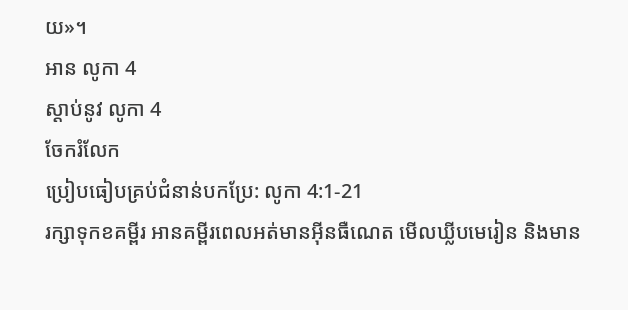យ»។
អាន លូកា 4
ស្ដាប់នូវ លូកា 4
ចែករំលែក
ប្រៀបធៀបគ្រប់ជំនាន់បកប្រែ: លូកា 4:1-21
រក្សាទុកខគម្ពីរ អានគម្ពីរពេលអត់មានអ៊ីនធឺណេត មើលឃ្លីបមេរៀន និងមាន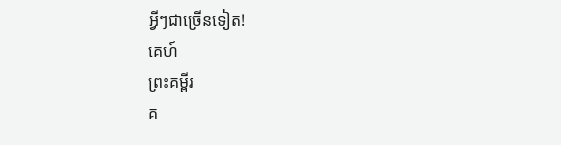អ្វីៗជាច្រើនទៀត!
គេហ៍
ព្រះគម្ពីរ
គ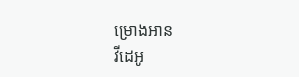ម្រោងអាន
វីដេអូ